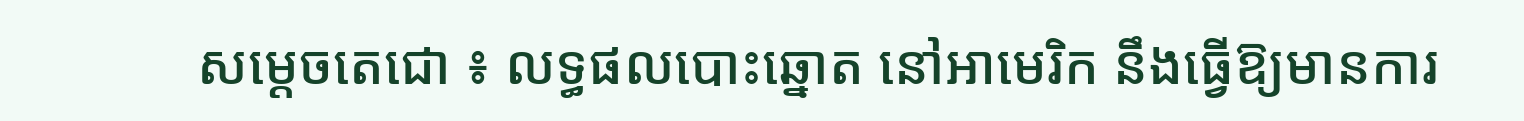សម្ដេចតេជោ ៖ លទ្ធផលបោះឆ្នោត នៅអាមេរិក នឹងធ្វើឱ្យមានការ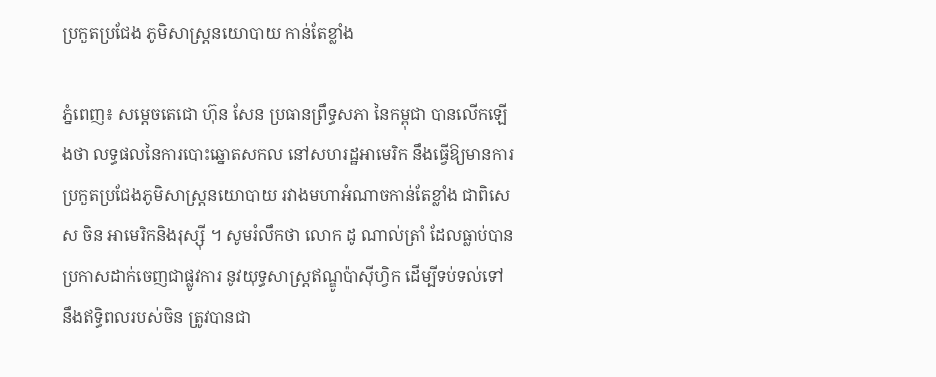ប្រកួតប្រជែង ភូមិសាស្ត្រនយោបាយ កាន់តែខ្លាំង

ភ្នំពេញ៖ សម្ដេចតេជោ ហ៊ុន សែន ប្រធានព្រឹទ្ធសភា នៃកម្ពុជា បានលើកឡើងថា លទ្ធផលនៃការបោះឆ្នោតសកល នៅសហរដ្ឋអាមេរិក នឹងធ្វើឱ្យមានការប្រកួតប្រជែងភូមិសាស្ត្រនយោបាយ រវាងមហាអំណាចកាន់តែខ្លាំង ជាពិសេស ចិន អាមេរិកនិងរុស្ស៊ី ។ សូមរំលឹកថា លោក ដូ ណាល់ត្រាំ ដែលធ្លាប់បានប្រកាសដាក់ចេញជាផ្លូវការ នូវយុទ្ធសាស្រ្តឥណ្ឌូប៉ាស៊ីហ្វិក ដើម្បីទប់ទល់ទៅ នឹងឥទ្ធិពលរបស់ចិន ត្រូវបានជា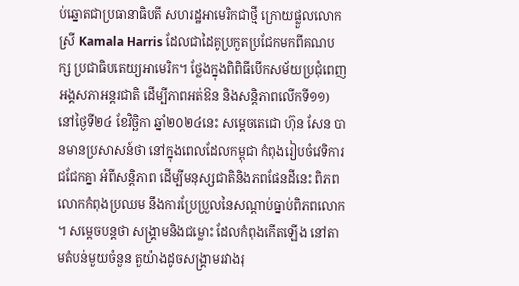ប់ឆ្នោតជាប្រធានាធិបតី សហរដ្ឋអាមេរិកជាថ្មី ក្រោយផ្លួលលោកស្រី Kamala Harris ដែលជាដៃគូប្រកួតប្រជែកមកពីគណបក្ស ប្រជាធិបតេយ្យអាមេរិក។ ថ្លែងក្នុងពិពិធីបើកសម័យប្រជុំពេញអង្គសភាអន្តរជាតិ ដើម្បីភាពអត់ឱន និងសន្តិភាពលើកទី១១) នៅថ្ងៃទី២៤ ខែវិច្ឆិកា ឆ្នាំ២០២៤នេះ សម្ដេចតេជោ ហ៊ុន សែន បានមានប្រសាសន៍ថា នៅក្នុងពេលដែលកម្ពុជា កំពុងរៀបចំវេទិការជជែកគ្នា អំពីសន្តិភាព ដើម្បីមនុស្សជាតិនិងភពផែនដីនេះ ពិភពលោកកំពុងប្រឈម នឹងការប្រែប្រួលនៃសណ្ដាប់ធ្នាប់ពិភពលោក ។ សម្ដេចបន្តថា សង្រ្គាមនិងជម្លោះ ដែលកំពុងកើតឡើង នៅតាមតំបន់មួយចំនួន តួយ៉ាងដូចសង្គ្រាមរវាងរុ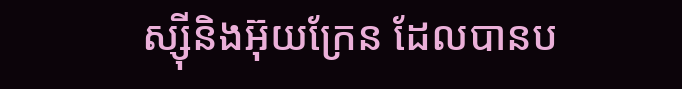ស្ស៊ីនិងអ៊ុយក្រែន ដែលបានប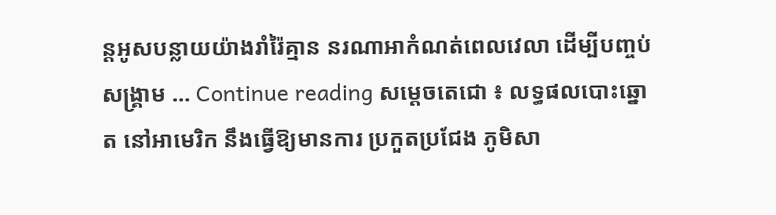ន្តអូសបន្លាយយ៉ាងរាំរ៉ៃគ្មាន នរណាអាកំណត់ពេលវេលា ដើម្បីបញ្ចប់សង្រ្គាម … Continue reading សម្ដេចតេជោ ៖ លទ្ធផលបោះឆ្នោត នៅអាមេរិក នឹងធ្វើឱ្យមានការ ប្រកួតប្រជែង ភូមិសា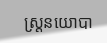ស្ត្រនយោបា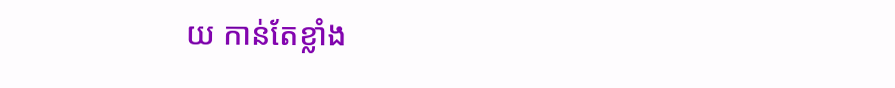យ កាន់តែខ្លាំង